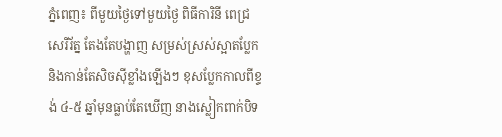ភ្នំពេញ៖ ពីមួយថ្ងៃទៅមួយថ្ងៃ ពិធីការិនី ពេជ្រ សេរីរ័ត្ន តែងតែបង្ហាញ សម្រស់ស្រស់ស្អាតប្លែក និងកាន់តែសិចស៊ីខ្លាំងឡើងៗ ខុសប្លែកកាលពីខ្ទង់ ៤-៥ ឆ្នាំមុនធ្លាប់តែឃើញ នាងស្លៀកពាក់បិទ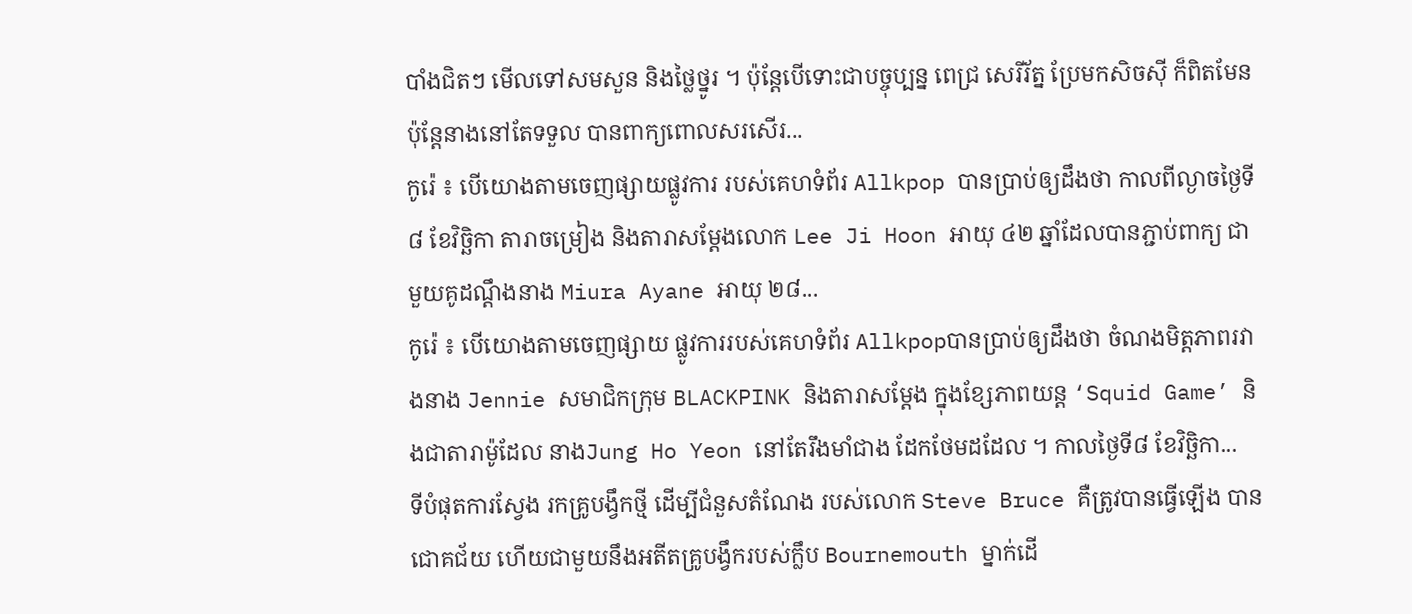បាំងជិតៗ មើលទៅសមសួន និងថ្លៃថ្នូរ ។ ប៉ុន្តែបើទោះជាបច្ចុប្បន្ន ពេជ្រ សេរីរ័ត្ន ប្រែមកសិចស៊ី ក៏ពិតមែន ប៉ុន្តែនាងនៅតែទទួល បានពាក្យពោលសរសើរ...
កូរ៉េ ៖ បើយោងតាមចេញផ្សាយផ្លូវការ របស់គេហទំព័រ Allkpop បានប្រាប់ឲ្យដឹងថា កាលពីល្ងាចថ្ងៃទី ៨ ខែវិច្ឆិកា តារាចម្រៀង និងតារាសម្ដែងលោក Lee Ji Hoon អាយុ ៤២ ឆ្នាំដែលបានភ្ជាប់ពាក្យ ជាមួយគូដណ្តឹងនាង Miura Ayane អាយុ ២៨...
កូរ៉េ ៖ បើយោងតាមចេញផ្សាយ ផ្លូវការរបស់គេហទំព័រ Allkpopបានប្រាប់ឲ្យដឹងថា ចំណងមិត្តភាពរវាងនាង Jennie សមាជិកក្រុម BLACKPINK និងតារាសម្ដែង ក្នុងខ្សែភាពយន្ត ‘Squid Game’ និងជាតារាម៉ូដែល នាងJung Ho Yeon នៅតែរឹងមាំជាង ដែកថែមដដែល ។ កាលថ្ងៃទី៨ ខែវិច្ឆិកា...
ទីបំផុតការស្វែង រកគ្រូបង្វឹកថ្មី ដើម្បីជំនួសតំណែង របស់លោក Steve Bruce គឺត្រូវបានធ្វើឡើង បានជោគជ័យ ហើយជាមួយនឹងអតីតគ្រូបង្វឹករបស់ក្លឹប Bournemouth ម្នាក់ដើ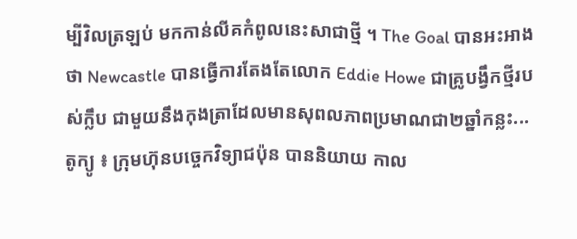ម្បីវិលត្រឡប់ មកកាន់លីគកំពូលនេះសាជាថ្មី ។ The Goal បានអះអាងថា Newcastle បានធ្វើការតែងតែលោក Eddie Howe ជាគ្រូបង្វឹកថ្មីរបស់ក្លឹប ជាមួយនឹងកុងត្រាដែលមានសុពលភាពប្រមាណជា២ឆ្នាំកន្លះ...
តូក្យូ ៖ ក្រុមហ៊ុនបច្ចេកវិទ្យាជប៉ុន បាននិយាយ កាល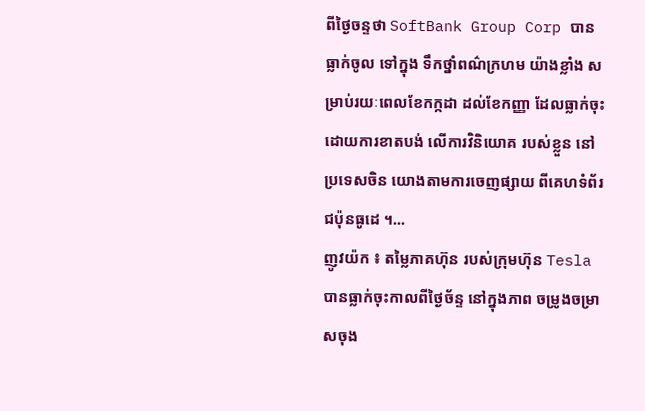ពីថ្ងៃចន្ទថា SoftBank Group Corp បានធ្លាក់ចូល ទៅក្នុង ទឹកថ្នាំពណ៌ក្រហម យ៉ាងខ្លាំង សម្រាប់រយៈពេលខែកក្កដា ដល់ខែកញ្ញា ដែលធ្លាក់ចុះ ដោយការខាតបង់ លើការវិនិយោគ របស់ខ្លួន នៅប្រទេសចិន យោងតាមការចេញផ្សាយ ពីគេហទំព័រជប៉ុនធូដេ ។...
ញូវយ៉ក ៖ តម្លៃភាគហ៊ុន របស់ក្រុមហ៊ុន Tesla បានធ្លាក់ចុះកាលពីថ្ងៃច័ន្ទ នៅក្នុងភាព ចម្រូងចម្រាសចុង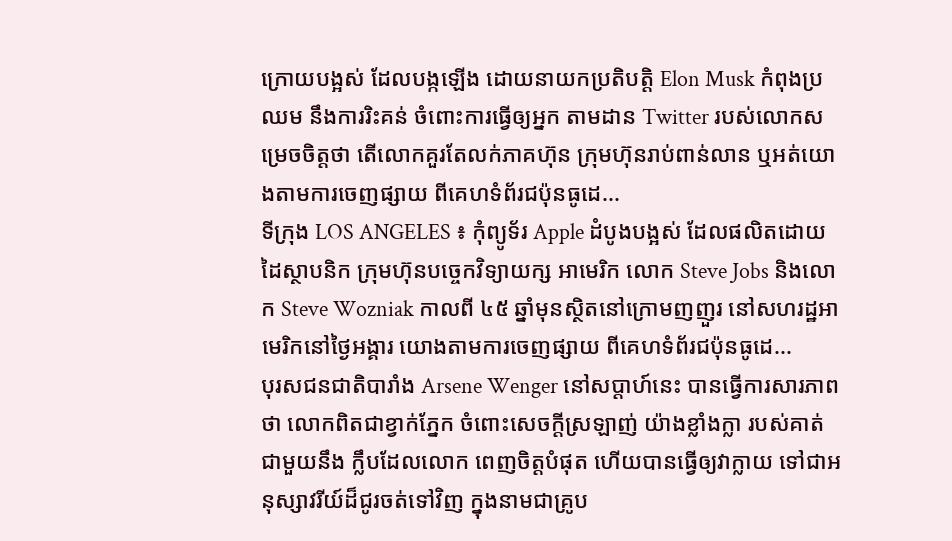ក្រោយបង្អស់ ដែលបង្កឡើង ដោយនាយកប្រតិបត្តិ Elon Musk កំពុងប្រឈម នឹងការរិះគន់ ចំពោះការធ្វើឲ្យអ្នក តាមដាន Twitter របស់លោកសម្រេចចិត្តថា តើលោកគួរតែលក់ភាគហ៊ុន ក្រុមហ៊ុនរាប់ពាន់លាន ឬអត់យោងតាមការចេញផ្សាយ ពីគេហទំព័រជប៉ុនធូដេ...
ទីក្រុង LOS ANGELES ៖ កុំព្យូទ័រ Apple ដំបូងបង្អស់ ដែលផលិតដោយដៃស្ថាបនិក ក្រុមហ៊ុនបច្ចេកវិទ្យាយក្ស អាមេរិក លោក Steve Jobs និងលោក Steve Wozniak កាលពី ៤៥ ឆ្នាំមុនស្ថិតនៅក្រោមញញួរ នៅសហរដ្ឋអាមេរិកនៅថ្ងៃអង្គារ យោងតាមការចេញផ្សាយ ពីគេហទំព័រជប៉ុនធូដេ...
បុរសជនជាតិបារាំង Arsene Wenger នៅសប្តាហ៍នេះ បានធ្វើការសារភាពថា លោកពិតជាខ្វាក់ភ្នែក ចំពោះសេចក្តីស្រឡាញ់ យ៉ាងខ្លាំងក្លា របស់គាត់ជាមួយនឹង ក្លឹបដែលលោក ពេញចិត្តបំផុត ហើយបានធ្វើឲ្យវាក្លាយ ទៅជាអនុស្សាវរីយ៍ដ៏ជូរចត់ទៅវិញ ក្នុងនាមជាគ្រូប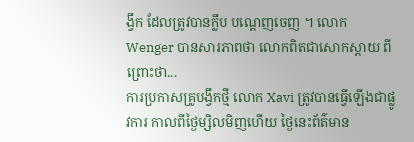ង្វឹក ដែលត្រូវបានក្លឹប បណ្តេញចេញ ។ លោក Wenger បានសារភាពថា លោកពិតជាសោកស្តាយ ពីព្រោះថា...
ការប្រកាសគ្រូបង្វឹកថ្មី លោក Xavi ត្រូវបានធ្វើឡើងជាផ្លូវការ កាលពីថ្ងៃម្សិលមិញហើយ ថ្ងៃនេះព័ត៌មាន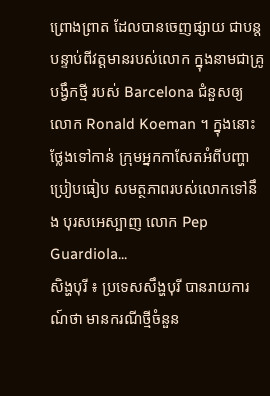ព្រោងព្រាត ដែលបានចេញផ្សាយ ជាបន្តបន្ទាប់ពីវត្តមានរបស់លោក ក្នុងនាមជាគ្រូបង្វឹកថ្មី របស់ Barcelona ជំនួសឲ្យលោក Ronald Koeman ។ ក្នុងនោះថ្លែងទៅកាន់ ក្រុមអ្នកកាសែតអំពីបញ្ហាប្រៀបធៀប សមត្ថភាពរបស់លោកទៅនឹង បុរសអេស្បាញ លោក Pep Guardiola...
សិង្ហបុរី ៖ ប្រទេសសឹង្ហបុរី បានរាយការណ៍ថា មានករណីថ្មីចំនួន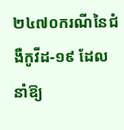២៤៧០ករណីនៃជំងឺកូវីដ-១៩ ដែលនាំឱ្យ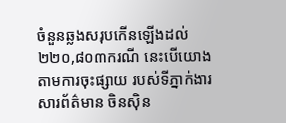ចំនួនឆ្លងសរុបកើនឡើងដល់ ២២០,៨០៣ករណី នេះបើយោង តាមការចុះផ្សាយ របស់ទីភ្នាក់ងារសារព័ត៌មាន ចិនស៊ិន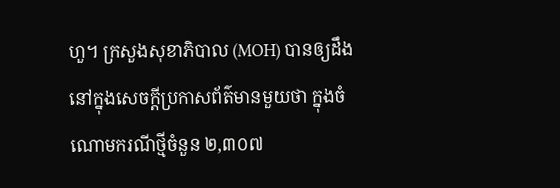ហួ។ ក្រសួងសុខាភិបាល (MOH) បានឲ្យដឹង នៅក្នុងសេចក្តីប្រកាសព័ត៌មានមួយថា ក្នុងចំណោមករណីថ្មីចំនួន ២,៣០៧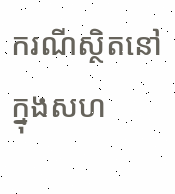ករណីស្ថិតនៅក្នុងសហ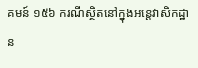គមន៍ ១៥៦ ករណីស្ថិតនៅក្នុងអន្តេវាសិកដ្ឋាន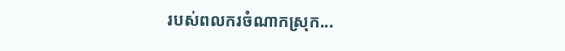របស់ពលករចំណាកស្រុក...